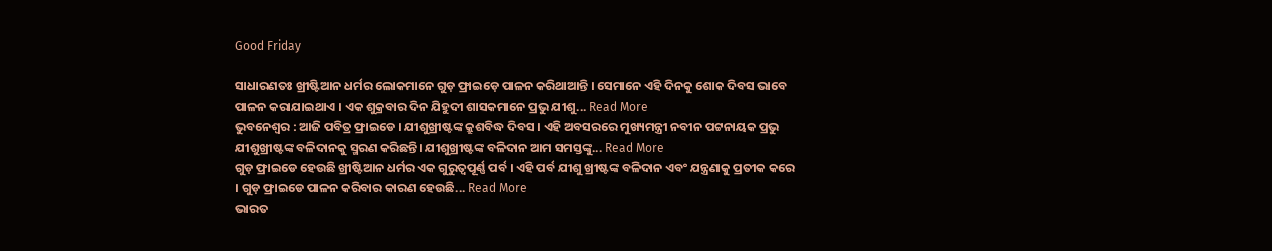Good Friday

ସାଧାରଣତଃ ଖ୍ରୀଷ୍ଟିଆନ ଧର୍ମର ଲୋକମାନେ ଗୁଡ଼ ଫ୍ରାଇଡ଼େ ପାଳନ କରିଥାଆନ୍ତି । ସେମାନେ ଏହି ଦିନକୁ ଶୋକ ଦିବସ ଭାବେ ପାଳନ କରାଯାଇଥାଏ । ଏକ ଶୁକ୍ରବାର ଦିନ ଯିହୁଦୀ ଶାସକମାନେ ପ୍ରଭୁ ଯୀଶୁ... Read More
ଭୁବନେଶ୍ୱର : ଆଜି ପବିତ୍ର ଫ୍ରାଇଡେ । ଯୀଶୁଖ୍ରୀଷ୍ଟଙ୍କ କ୍ରୁଶବିଦ୍ଧ ଦିବସ । ଏହି ଅବସରରେ ମୁଖ୍ୟମନ୍ତ୍ରୀ ନବୀନ ପଟ୍ଟନାୟକ ପ୍ରଭୁ ଯୀଶୁଖ୍ରୀଷ୍ଟଙ୍କ ବଳିଦାନକୁ ସ୍ମରଣ କରିଛନ୍ତି। ଯୀଶୁଖ୍ରୀଷ୍ଟଙ୍କ ବଳିଦାନ ଆମ ସମସ୍ତଙ୍କୁ... Read More
ଗୁଡ଼ ଫ୍ରାଇଡେ ହେଉଛି ଖ୍ରୀଷ୍ଟିଆନ ଧର୍ମର ଏକ ଗୁରୁତ୍ୱପୂର୍ଣ୍ଣ ପର୍ବ । ଏହି ପର୍ବ ଯୀଶୁ ଖ୍ରୀଷ୍ଟଙ୍କ ବଳିଦାନ ଏବଂ ଯନ୍ତ୍ରଣାକୁ ପ୍ରତୀକ କରେ । ଗୁଡ଼ ଫ୍ରାଇଡେ ପାଳନ କରିବାର କାରଣ ହେଉଛି... Read More
ଭାରତ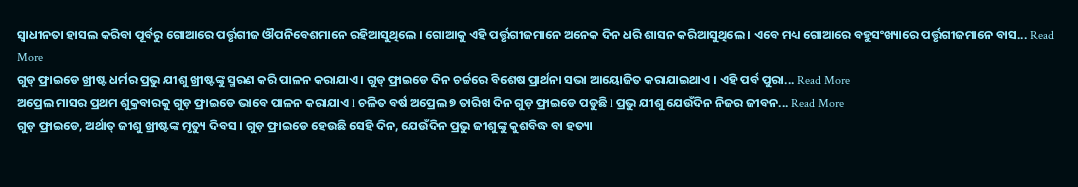ସ୍ୱାଧୀନତା ହାସଲ କରିବା ପୂର୍ବରୁ ଗୋଆରେ ପର୍ତ୍ତୃଗୀଜ ଔପନିବେଶମାନେ ରହିଆସୁଥିଲେ । ଗୋଆକୁ ଏହି ପର୍ତ୍ତୃଗୀଜମାନେ ଅନେକ ଦିନ ଧରି ଶାସନ କରିଆସୁଥିଲେ । ଏବେ ମଧ୍ୟ ଗୋଆରେ ବହୁସଂଖ୍ୟାରେ ପର୍ତ୍ତୃଗୀଜମାନେ ବାସ... Read More
ଗୁଡ୍ ଫ୍ରାଇଡେ ଖ୍ରୀଷ୍ଟ ଧର୍ମର ପ୍ରଭୁ ଯୀଶୁ ଖ୍ରୀଷ୍ଟଙ୍କୁ ସ୍ମରଣ କରି ପାଳନ କରାଯାଏ । ଗୁଡ୍ ଫ୍ରାଇଡେ ଦିନ ଚର୍ଚ୍ଚରେ ବିଶେଷ ପ୍ରାର୍ଥନା ସଭା ଆୟୋଜିତ କରାଯାଇଥାଏ । ଏହି ପର୍ବ ପୁରା... Read More
ଅପ୍ରେଲ ମାସର ପ୍ରଥମ ଶୁକ୍ରବାରକୁ ଗୁଡ଼ ଫ୍ରାଇଡେ ଭାବେ ପାଳନ କରାଯାଏ l ଚଳିତ ବର୍ଷ ଅପ୍ରେଲ ୭ ତାରିଖ ଦିନ ଗୁଡ଼ ଫ୍ରାଇଡେ ପଡୁଛି l ପ୍ରଭୁ ଯୀଶୁ ଯେଉଁଦିନ ନିଜର ଜୀବନ... Read More
ଗୁଡ଼ ଫ୍ରାଇଡେ, ଅର୍ଥାତ୍ ଜୀଶୁ ଖ୍ରୀଷ୍ଟଙ୍କ ମୃତ୍ୟୁ ଦିବସ । ଗୁଡ଼ ଫ୍ରାଇଡେ ହେଉଛି ସେହି ଦିନ, ଯେଉଁଦିନ ପ୍ରଭୁ ଜୀଶୁଙ୍କୁ କୁଶବିଦ୍ଧ ବା ହତ୍ୟା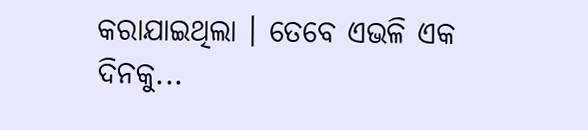କରାଯାଇଥିଲା । ତେବେ ଏଭଳି ଏକ ଦିନକୁ...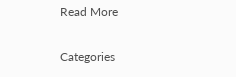Read More

Categories